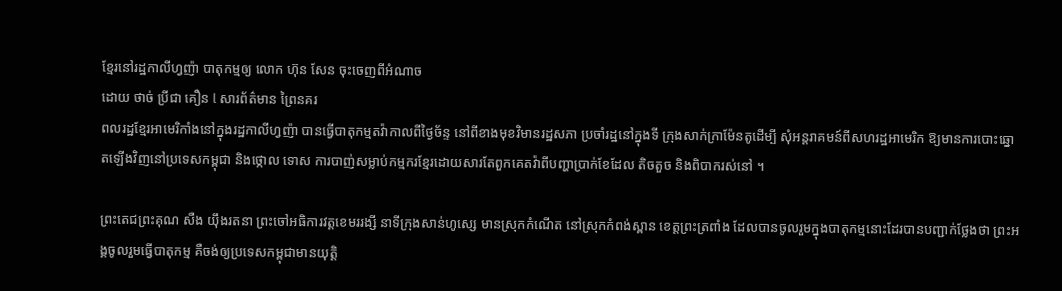ខ្មែរនៅរដ្ឋកាលីហ្វញ៉ា បាតុកម្មឲ្យ លោក ហ៊ុន សែន ចុះចេញពីអំណាច
ដោយ ថាច់ ប្រីជា គឿន l សារព័ត៌មាន ព្រៃនគរ
ពលរដ្ឋខ្មែរអាមេរិកាំងនៅក្នុងរដ្ឋកាលីហ្វញ៉ា បានធ្វើបាតុកម្មតវ៉ាកាលពីថ្ងៃច័ន្ទ នៅពីខាងមុខវិមានរដ្ឋសភា ប្រចាំរដ្ឋនៅក្នុងទី ក្រុងសាក់ក្រាម៉ែនតូដើម្បី សុំអន្តរាគមន៍ពីសហរដ្ឋអាមេរិក ឱ្យមានការបោះឆ្នោតឡើងវិញនៅប្រទេសកម្ពុជា និងថ្កោល ទោស ការបាញ់សម្លាប់កម្មករខ្មែរដោយសារតែពួកគេតវ៉ាពីបញ្ហាប្រាក់ខែដែល តិចតួច និងពិបាករស់នៅ ។

ព្រះតេជព្រះគុណ សឺង យ៉ឹងរតនា ព្រះចៅអធិការវត្តខេមររង្សី នាទីក្រុងសាន់ហូស្សេ មានស្រុកកំណើត នៅស្រុកកំពង់ស្ពាន ខេត្តព្រះត្រពាំង ដែលបានចូលរួមក្នុងបាតុកម្មនោះដែរបានបញ្ជាក់ថ្លែងថា ព្រះអង្គចូលរួមធ្វើបាតុកម្ម គឺចង់ឲ្យប្រទេសកម្ពុជាមានយុត្តិ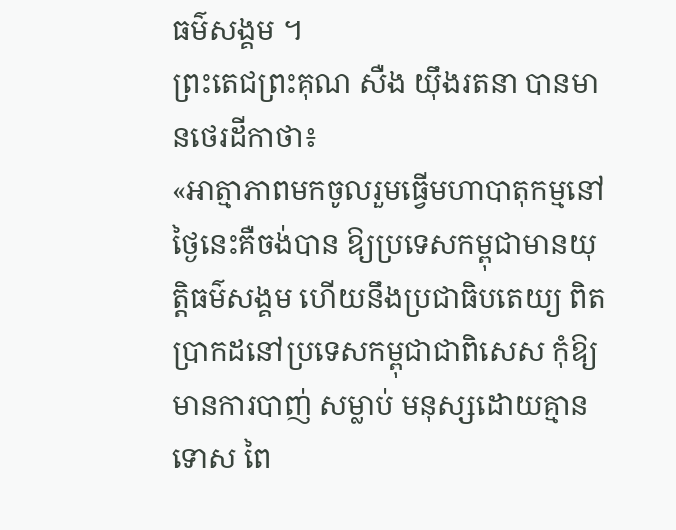ធម៌សង្គម ។
ព្រះតេជព្រះគុណ សឺង យ៉ឹងរតនា បានមានថេរដីកាថា៖
«អាត្មាភាពមកចូលរួមធ្វើមហាបាតុកម្មនៅ ថ្ងៃនេះគឺចង់បាន ឱ្យប្រទេសកម្ពុជាមានយុត្តិធម៌សង្គម ហើយនឹងប្រជាធិបតេយ្យ ពិតប្រាកដនៅប្រទេសកម្ពុជាជាពិសេស កុំឱ្យមានការបាញ់ សម្លាប់ មនុស្សដោយគ្មានទោស ពៃ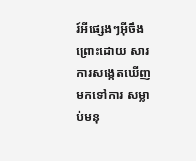រ៍អីផ្សេងៗអ៊ីចឹង ព្រោះដោយ សារ ការសង្កេតឃើញមកទៅការ សម្លាប់មនុ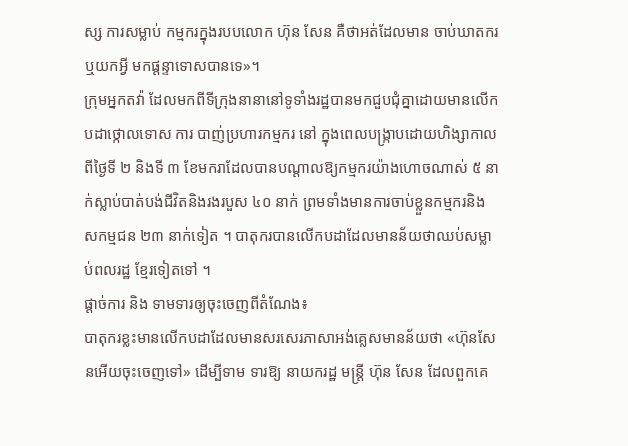ស្ស ការសម្លាប់ កម្មករក្នុងរបបលោក ហ៊ុន សែន គឺថាអត់ដែលមាន ចាប់ឃាតករឬយកអ្វី មកផ្តន្ទាទោសបានទេ»។
ក្រុមអ្នកតវ៉ា ដែលមកពីទីក្រុងនានានៅទូទាំងរដ្ឋបានមកជួបជុំគ្នាដោយមានលើកបដាថ្កោលទោស ការ បាញ់ប្រហារកម្មករ នៅ ក្នុងពេលបង្ក្រាបដោយហិង្សាកាលពីថ្ងៃទី ២ និងទី ៣ ខែមករាដែលបានបណ្តាលឱ្យកម្មករយ៉ាងហោចណាស់ ៥ នាក់ស្លាប់បាត់បង់ជីវិតនិងរងរបួស ៤០ នាក់ ព្រមទាំងមានការចាប់ខ្លួនកម្មករនិងសកម្មជន ២៣ នាក់ទៀត ។ បាតុករបានលើកបដាដែលមានន័យថាឈប់សម្លាប់ពលរដ្ឋ ខ្មែរទៀតទៅ ។
ផ្ដាច់ការ និង ទាមទារឲ្យចុះចេញពីតំណែង៖
បាតុករខ្លះមានលើកបដាដែលមានសរសេរភាសាអង់គ្លេសមានន័យថា «ហ៊ុនសែនអើយចុះចេញទៅ» ដើម្បីទាម ទារឱ្យ នាយករដ្ឋ មន្ត្រី ហ៊ុន សែន ដែលពួកគេ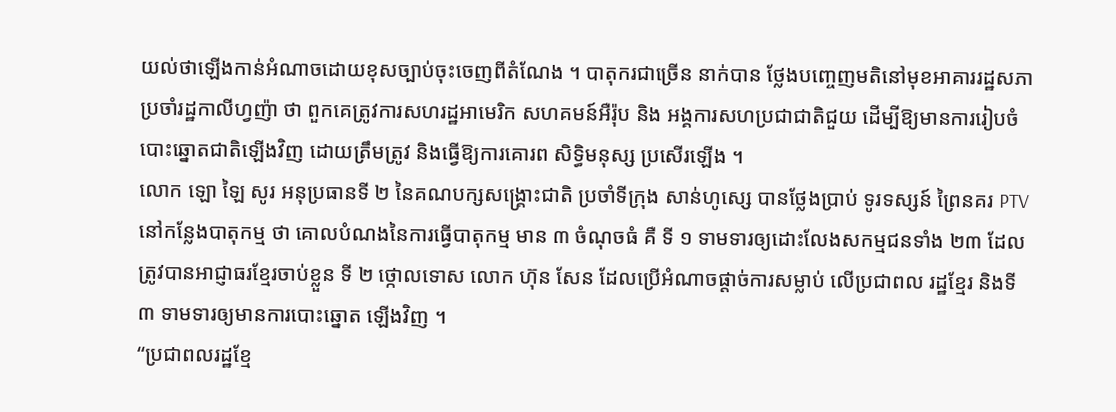យល់ថាឡើងកាន់អំណាចដោយខុសច្បាប់ចុះចេញពីតំណែង ។ បាតុករជាច្រើន នាក់បាន ថ្លែងបញ្ចេញមតិនៅមុខអាគាររដ្ឋសភា ប្រចាំរដ្ឋកាលីហ្វញ៉ា ថា ពួកគេត្រូវការសហរដ្ឋអាមេរិក សហគមន៍អឺរ៉ុប និង អង្គការសហប្រជាជាតិជួយ ដើម្បីឱ្យមានការរៀបចំបោះឆ្នោតជាតិឡើងវិញ ដោយត្រឹមត្រូវ និងធ្វើឱ្យការគោរព សិទ្ធិមនុស្ស ប្រសើរឡើង ។
លោក ឡោ ឡៃ សូរ អនុប្រធានទី ២ នៃគណបក្សសង្គ្រោះជាតិ ប្រចាំទីក្រុង សាន់ហូស្សេ បានថ្លែងប្រាប់ ទូរទស្សន៍ ព្រៃនគរ PTV នៅកន្លែងបាតុកម្ម ថា គោលបំណងនៃការធ្វើបាតុកម្ម មាន ៣ ចំណុចធំ គឺ ទី ១ ទាមទារឲ្យដោះលែងសកម្មជនទាំង ២៣ ដែលត្រូវបានអាជ្ញាធរខ្មែរចាប់ខ្លួន ទី ២ ថ្កោលទោស លោក ហ៊ុន សែន ដែលប្រើអំណាចផ្ដាច់ការសម្លាប់ លើប្រជាពល រដ្ឋខ្មែរ និងទី ៣ ទាមទារឲ្យមានការបោះឆ្នោត ឡើងវិញ ។
“ប្រជាពលរដ្ឋខ្មែ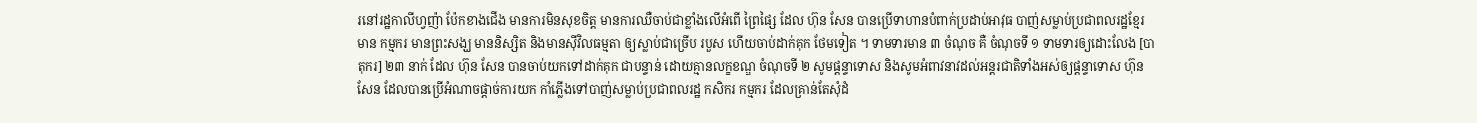រនៅរដ្ឋកាលីហ្វញ៉ា ប៉ែកខាងជើង មានការមិនសុខចិត្ត មានការឈឺចាប់ជាខ្លាំងលើអំពើ ព្រៃផ្សៃ ដែល ហ៊ុន សែន បានប្រើទាហានបំពាក់ប្រដាប់អាវុធ បាញ់សម្លាប់ប្រជាពលរដ្ឋខ្មែរ មាន កម្មករ មានព្រះសង្ឃ មាននិស្សិត និងមានស៊ីវិលធម្មតា ឲ្យស្លាប់ជាច្រើប របួស ហើយចាប់ដាក់គុក ថែមទៀត ។ ទាមទារមាន ៣ ចំណុច គឺ ចំណុចទី ១ ទាមទារឲ្យដោះលែង [បាតុករ] ២៣ នាក់ ដែល ហ៊ុន សែន បានចាប់យកទៅដាក់គុក ជាបន្ទាន់ ដោយគ្មានលក្ខខណ្ឌ ចំណុចទី ២ សូមផ្ដន្ទាទោស និងសូមអំពាវនាវដល់អន្តរជាតិទាំងអស់ឲ្យផ្ដន្ទាទោស ហ៊ុន សែន ដែលបានប្រើអំណាចផ្ដាច់ការយក កាំភ្លើងទៅបាញ់សម្លាប់ប្រជាពលរដ្ឋ កសិករ កម្មករ ដែលគ្រាន់តែសុំដំ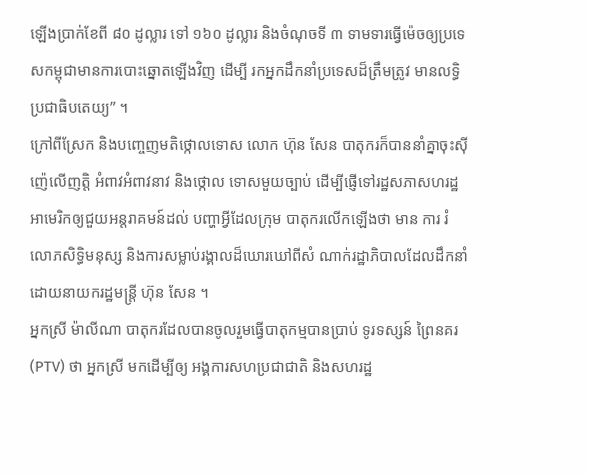ឡើងប្រាក់ខែពី ៨០ ដូល្លារ ទៅ ១៦០ ដូល្លារ និងចំណុចទី ៣ ទាមទារធ្វើម៉េចឲ្យប្រទេសកម្ពុជាមានការបោះឆ្នោតឡើងវិញ ដើម្បី រកអ្នកដឹកនាំប្រទេសដ៏ត្រឹមត្រូវ មានលទ្ធិប្រជាធិបតេយ្យ” ។
ក្រៅពីស្រែក និងបញ្ចេញមតិថ្កោលទោស លោក ហ៊ុន សែន បាតុករក៏បាននាំគ្នាចុះស៊ីញ៉េលើញត្តិ អំពាវអំពាវនាវ និងថ្កោល ទោសមួយច្បាប់ ដើម្បីផ្ញើទៅរដ្ឋសភាសហរដ្ឋអាមេរិកឲ្យជួយអន្តរាគមន៍ដល់ បញ្ហាអ្វីដែលក្រុម បាតុករលើកឡើងថា មាន ការ រំលោភសិទ្ធិមនុស្ស និងការសម្លាប់រង្គាលដ៏ឃោរឃៅពីសំ ណាក់រដ្ឋាភិបាលដែលដឹកនាំដោយនាយករដ្ឋមន្ត្រី ហ៊ុន សែន ។
អ្នកស្រី ម៉ាលីណា បាតុករដែលបានចូលរួមធ្វើបាតុកម្មបានប្រាប់ ទូរទស្សន៍ ព្រៃនគរ (PTV) ថា អ្នកស្រី មកដើម្បីឲ្យ អង្គការសហប្រជាជាតិ និងសហរដ្ឋ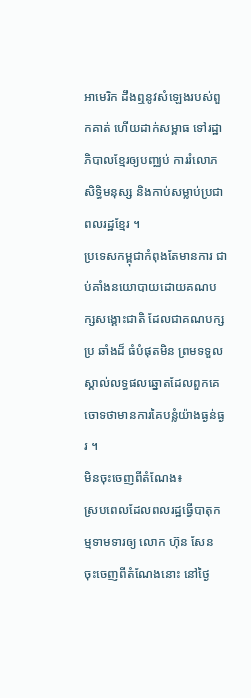អាមេរិក ដឹងឮនូវសំឡេងរបស់ពួកគាត់ ហើយដាក់សម្ពាធ ទៅរដ្ឋាភិបាលខ្មែរឲ្យបញ្ឈប់ ការរំលោភសិទ្ធិមនុស្ស និងកាប់សម្លាប់ប្រជាពលរដ្ឋខ្មែរ ។
ប្រទេសកម្ពុជាកំពុងតែមានការ ជាប់គាំងនយោបាយដោយគណបក្សសង្គោះជាតិ ដែលជាគណបក្សប្រ ឆាំងដ៏ ធំបំផុតមិន ព្រមទទួលស្គាល់លទ្ធផលឆ្នោតដែលពួកគេចោទថាមានការគៃបន្លំយ៉ាងធ្ងន់ធ្ងរ ។
មិនចុះចេញពីតំណែង៖
ស្របពេលដែលពលរដ្ឋធ្វើបាតុកម្មទាមទារឲ្យ លោក ហ៊ុន សែន ចុះចេញពីតំណែងនោះ នៅថ្ងៃ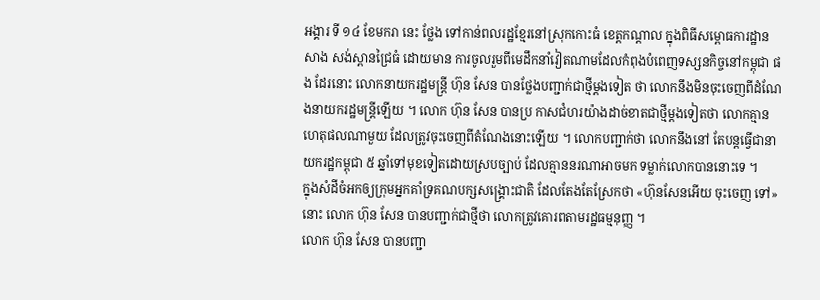អង្គារ ទី ១៤ ខែមករា នេះ ថ្លែង ទៅកាន់ពលរដ្ឋខ្មែរនៅស្រុកកោះធំ ខេត្តកណ្ដាល ក្នុងពិធីសម្ពោធការដ្ឋានសាង សង់ស្ពានជ្រៃធំ ដោយមាន ការចូលរួមពីមេដឹកនាំវៀតណាមដែលកំពុងបំពេញទស្សនកិច្ចនៅកម្ពុជា ផង ដែរនោះ លោកនាយករដ្ឋមន្ត្រី ហ៊ុន សែន បានថ្លែងបញ្ជាក់ជាថ្មីម្តងទៀត ថា លោកនឹងមិនចុះចេញពីដំណែងនាយករដ្ឋមន្ត្រីឡើយ ។ លោក ហ៊ុន សែន បានប្រ កាសជំហរយ៉ាងដាច់ខាតជាថ្មីម្តងទៀតថា លោកគ្មានហេតុផលណាមួយ ដែលត្រូវចុះចេញពីតំណែងនោះឡើយ ។ លោកបញ្ជាក់ថា លោកនឹងនៅ តែបន្តធ្វើជានាយករដ្ឋកម្ពុជា ៥ ឆ្នាំទៅមុខទៀតដោយស្របច្បាប់ ដែលគ្មាននរណាអាចមក ទម្លាក់លោកបាននោះទេ ។
ក្នុងសំដីចំអកឲ្យក្រុមអ្នកគាំទ្រគណបក្សសង្គ្រោះជាតិ ដែលតែងតែស្រែកថា «ហ៊ុនសែនអើយ ចុះចេញ ទៅ» នោះ លោក ហ៊ុន សែន បានបញ្ជាក់ជាថ្មីថា លោកត្រូវគោរពតាមរដ្ឋធម្មនុញ្ញ ។
លោក ហ៊ុន សែន បានបញ្ជា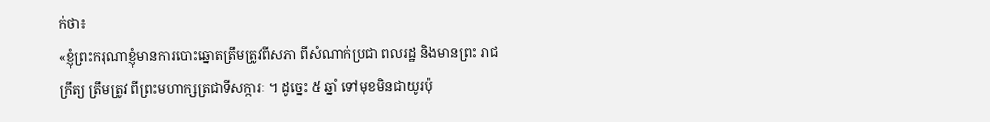ក់ថា៖
«ខ្ញុំព្រះករុណាខ្ញុំមានការបោះឆ្នោតត្រឹមត្រូវពីសភា ពីសំណាក់ប្រជា ពលរដ្ឋ និងមានព្រះ រាជក្រឹត្យ ត្រឹមត្រូវ ពីព្រះមហាក្សត្រជាទីសក្ការៈ ។ ដូច្នេះ ៥ ឆ្នាំ ទៅមុខមិនជាយូរប៉ុ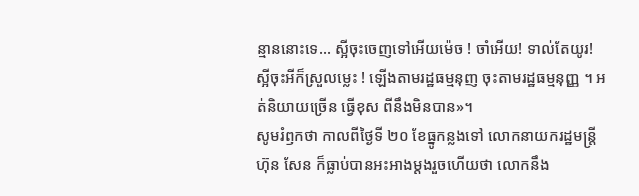ន្មាននោះទេ… ស្អីចុះចេញទៅអើយម៉េច ! ចាំអើយ! ទាល់តែយូរ! ស្អីចុះអីក៏ស្រួលម្លេះ ! ឡើងតាមរដ្ឋធម្មនុញ ចុះតាមរដ្ឋធម្មនុញ្ញ ។ អត់និយាយច្រើន ធ្វើខុស ពីនឹងមិនបាន»។
សូមរំឭកថា កាលពីថ្ងៃទី ២០ ខែធ្នូកន្លងទៅ លោកនាយករដ្ឋមន្ត្រី ហ៊ុន សែន ក៏ធ្លាប់បានអះអាងម្តងរួចហើយថា លោកនឹង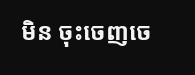មិន ចុះចេញចេ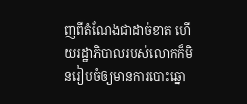ញពីតំណែងជាដាច់ខាត ហើយរដ្ឋាភិបាលរបស់លោកក៏មិនរៀបចំឲ្យមានការបោះឆ្នោ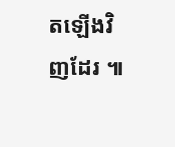តឡើងវិញដែរ ៕